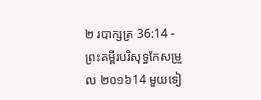២ របាក្សត្រ 36:14 - ព្រះគម្ពីរបរិសុទ្ធកែសម្រួល ២០១៦14 មួយទៀ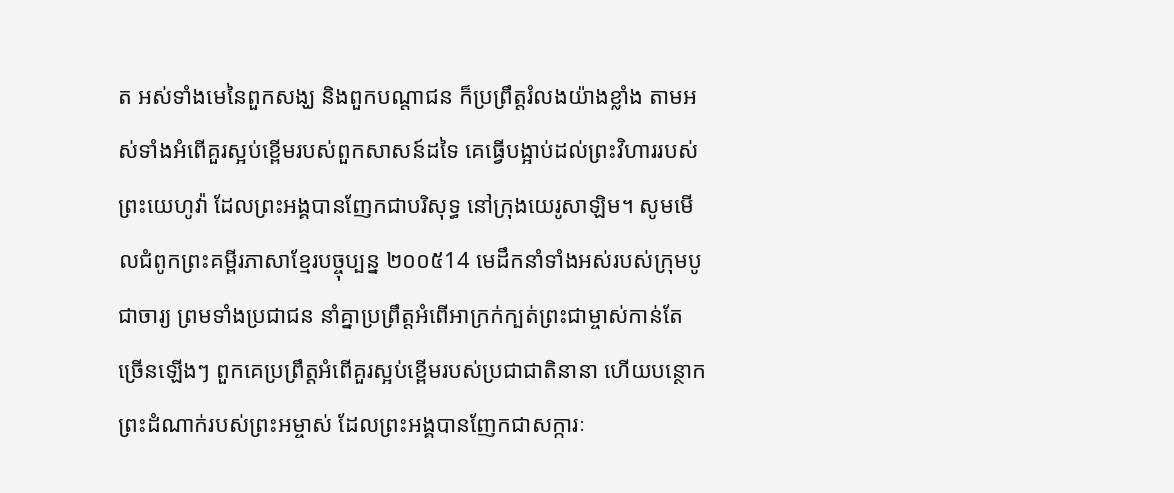ត អស់ទាំងមេនៃពួកសង្ឃ និងពួកបណ្ដាជន ក៏ប្រព្រឹត្តរំលងយ៉ាងខ្លាំង តាមអស់ទាំងអំពើគួរស្អប់ខ្ពើមរបស់ពួកសាសន៍ដទៃ គេធ្វើបង្អាប់ដល់ព្រះវិហាររបស់ព្រះយេហូវ៉ា ដែលព្រះអង្គបានញែកជាបរិសុទ្ធ នៅក្រុងយេរូសាឡិម។ សូមមើលជំពូកព្រះគម្ពីរភាសាខ្មែរបច្ចុប្បន្ន ២០០៥14 មេដឹកនាំទាំងអស់របស់ក្រុមបូជាចារ្យ ព្រមទាំងប្រជាជន នាំគ្នាប្រព្រឹត្តអំពើអាក្រក់ក្បត់ព្រះជាម្ចាស់កាន់តែច្រើនឡើងៗ ពួកគេប្រព្រឹត្តអំពើគួរស្អប់ខ្ពើមរបស់ប្រជាជាតិនានា ហើយបន្ថោកព្រះដំណាក់របស់ព្រះអម្ចាស់ ដែលព្រះអង្គបានញែកជាសក្ការៈ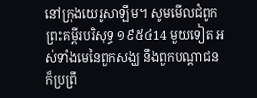នៅក្រុងយេរូសាឡឹម។ សូមមើលជំពូកព្រះគម្ពីរបរិសុទ្ធ ១៩៥៤14 មួយទៀត អស់ទាំងមេនៃពួកសង្ឃ នឹងពួកបណ្តាជន ក៏ប្រព្រឹ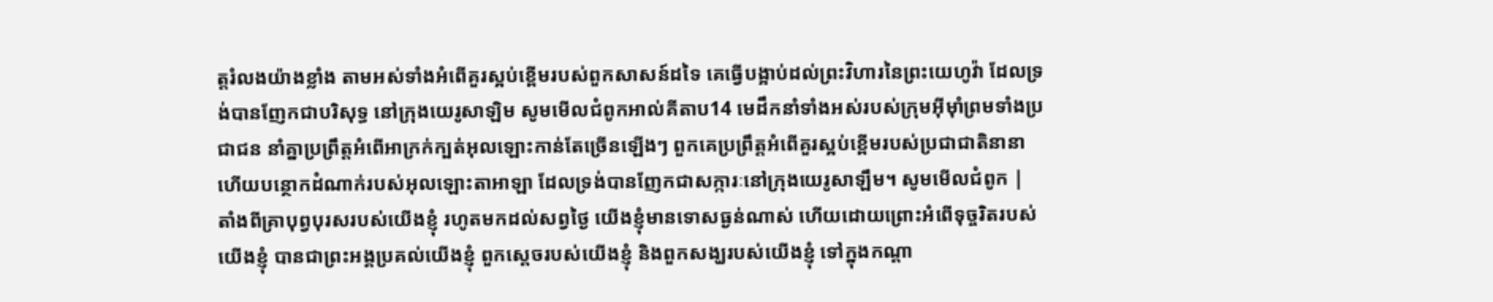ត្តរំលងយ៉ាងខ្លាំង តាមអស់ទាំងអំពើគួរស្អប់ខ្ពើមរបស់ពួកសាសន៍ដទៃ គេធ្វើបង្អាប់ដល់ព្រះវិហារនៃព្រះយេហូវ៉ា ដែលទ្រង់បានញែកជាបរិសុទ្ធ នៅក្រុងយេរូសាឡិម សូមមើលជំពូកអាល់គីតាប14 មេដឹកនាំទាំងអស់របស់ក្រុមអ៊ីមុាំព្រមទាំងប្រជាជន នាំគ្នាប្រព្រឹត្តអំពើអាក្រក់ក្បត់អុលឡោះកាន់តែច្រើនឡើងៗ ពួកគេប្រព្រឹត្តអំពើគួរស្អប់ខ្ពើមរបស់ប្រជាជាតិនានា ហើយបន្ថោកដំណាក់របស់អុលឡោះតាអាឡា ដែលទ្រង់បានញែកជាសក្ការៈនៅក្រុងយេរូសាឡឹម។ សូមមើលជំពូក |
តាំងពីគ្រាបុព្វបុរសរបស់យើងខ្ញុំ រហូតមកដល់សព្វថ្ងៃ យើងខ្ញុំមានទោសធ្ងន់ណាស់ ហើយដោយព្រោះអំពើទុច្ចរិតរបស់យើងខ្ញុំ បានជាព្រះអង្គប្រគល់យើងខ្ញុំ ពួកស្តេចរបស់យើងខ្ញុំ និងពួកសង្ឃរបស់យើងខ្ញុំ ទៅក្នុងកណ្ដា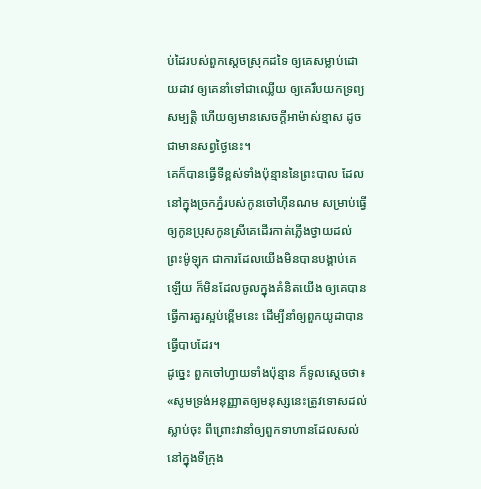ប់ដៃរបស់ពួកស្តេចស្រុកដទៃ ឲ្យគេសម្លាប់ដោយដាវ ឲ្យគេនាំទៅជាឈ្លើយ ឲ្យគេរឹបយកទ្រព្យសម្បត្តិ ហើយឲ្យមានសេចក្ដីអាម៉ាស់ខ្មាស ដូចជាមានសព្វថ្ងៃនេះ។
គេក៏បានធ្វើទីខ្ពស់ទាំងប៉ុន្មាននៃព្រះបាល ដែលនៅក្នុងច្រកភ្នំរបស់កូនចៅហ៊ីនណម សម្រាប់ធ្វើឲ្យកូនប្រុសកូនស្រីគេដើរកាត់ភ្លើងថ្វាយដល់ព្រះម៉ូឡុក ជាការដែលយើងមិនបានបង្គាប់គេឡើយ ក៏មិនដែលចូលក្នុងគំនិតយើង ឲ្យគេបានធ្វើការគួរស្អប់ខ្ពើមនេះ ដើម្បីនាំឲ្យពួកយូដាបានធ្វើបាបដែរ។
ដូច្នេះ ពួកចៅហ្វាយទាំងប៉ុន្មាន ក៏ទូលស្តេចថា៖ «សូមទ្រង់អនុញ្ញាតឲ្យមនុស្សនេះត្រូវទោសដល់ស្លាប់ចុះ ពីព្រោះវានាំឲ្យពួកទាហានដែលសល់នៅក្នុងទីក្រុង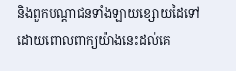និងពួកបណ្ដាជនទាំងឡាយខ្សោយដៃទៅ ដោយពោលពាក្យយ៉ាងនេះដល់គេ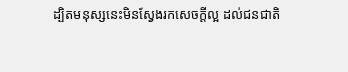ដ្បិតមនុស្សនេះមិនស្វែងរកសេចក្ដីល្អ ដល់ជនជាតិ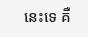នេះទេ គឺ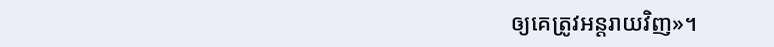ឲ្យគេត្រូវអន្តរាយវិញ»។